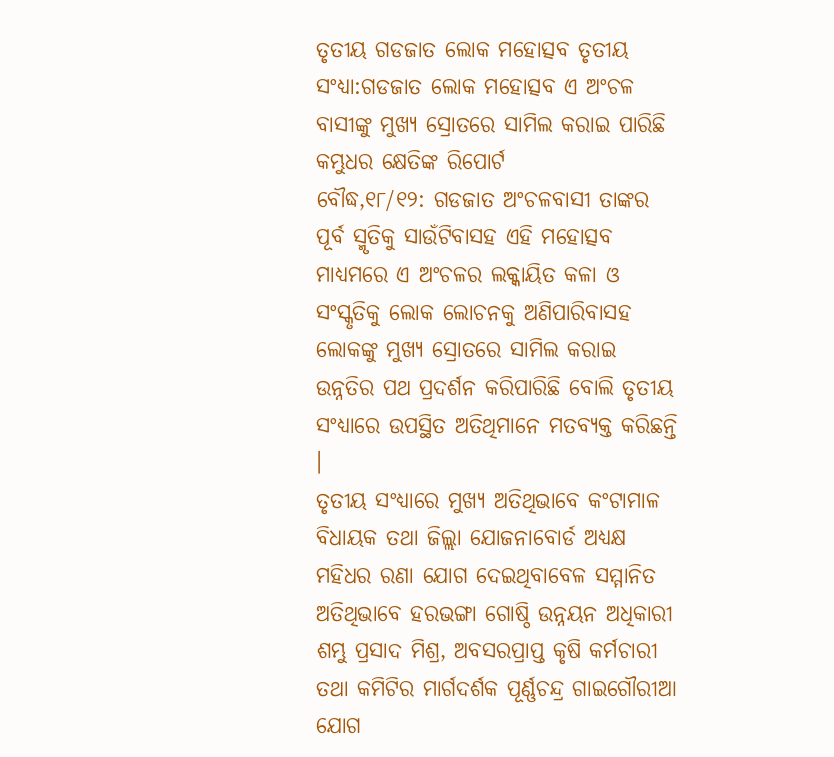ତୃତୀୟ ଗଡଜାତ ଲୋକ ମହୋତ୍ସବ ତୃତୀୟ ସଂଧ୍ୟା:ଗଡଜାତ ଲୋକ ମହୋତ୍ସବ ଏ ଅଂଚଳ ବାସୀଙ୍କୁ ମୁଖ୍ୟ ସ୍ରୋତରେ ସାମିଲ କରାଇ ପାରିଛି
କମ୍ଭୁଧର କ୍ଷେତିଙ୍କ ରିପୋର୍ଟ
ବୌଦ୍ଧ,୧୮/୧୨: ଗଡଜାତ ଅଂଚଳବାସୀ ତାଙ୍କର ପୂର୍ବ ସ୍ମୃତିକୁ ସାଉଁଟିବାସହ ଏହି ମହୋତ୍ସବ ମାଧ୍ୟମରେ ଏ ଅଂଚଳର ଲକ୍କାୟିତ କଳା ଓ ସଂସ୍କୃତିକୁ ଲୋକ ଲୋଚନକୁ ଅଣିପାରିବାସହ ଲୋକଙ୍କୁ ମୁଖ୍ୟ ସ୍ରୋତରେ ସାମିଲ କରାଇ ଉନ୍ନତିର ପଥ ପ୍ରଦର୍ଶନ କରିପାରିଛି ବୋଲି ତୃତୀୟ ସଂଧ୍ୟାରେ ଉପସ୍ଥିତ ଅତିଥିମାନେ ମତବ୍ୟକ୍ତ କରିଛନ୍ତି ।
ତୃତୀୟ ସଂଧ୍ୟାରେ ମୁଖ୍ୟ ଅତିଥିଭାବେ କଂଟାମାଳ ବିଧାୟକ ତଥା ଜିଲ୍ଲା ଯୋଜନାବୋର୍ଡ ଅଧ୍ୟକ୍ଷ ମହିଧର ରଣା ଯୋଗ ଦେଇଥିବାବେଳ ସମ୍ମାନିତ ଅତିଥିଭାବେ ହରଭଙ୍ଗା ଗୋଷ୍ଠି ଉନ୍ନୟନ ଅଧିକାରୀ ଶମ୍ଭୁ ପ୍ରସାଦ ମିଶ୍ର, ଅବସରପ୍ରାପ୍ତ କୃଷି କର୍ମଚାରୀ ତଥା କମିଟିର ମାର୍ଗଦର୍ଶକ ପୂର୍ଣ୍ଣଚନ୍ଦ୍ର ଗାଇଗୌରୀଆ ଯୋଗ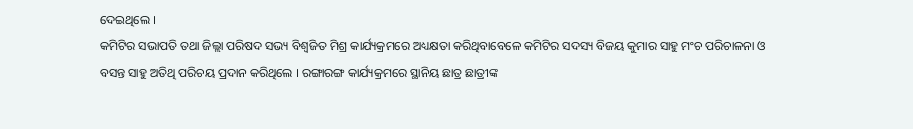ଦେଇଥିଲେ ।
କମିଟିର ସଭାପତି ତଥା ଜିଲ୍ଲା ପରିଷଦ ସଭ୍ୟ ବିଶ୍ୱଜିତ ମିଶ୍ର କାର୍ଯ୍ୟକ୍ରମରେ ଅଧ୍ୟକ୍ଷତା କରିଥିବାବେଳେ କମିଟିର ସଦସ୍ୟ ବିଜୟ କୁମାର ସାହୁ ମଂଚ ପରିଚାଳନା ଓ ବସନ୍ତ ସାହୁ ଅତିଥି ପରିଚୟ ପ୍ରଦାନ କରିଥିଲେ । ରଙ୍ଗାରଙ୍ଗ କାର୍ଯ୍ୟକ୍ରମରେ ସ୍ଥାନିୟ ଛାତ୍ର ଛାତ୍ରୀଙ୍କ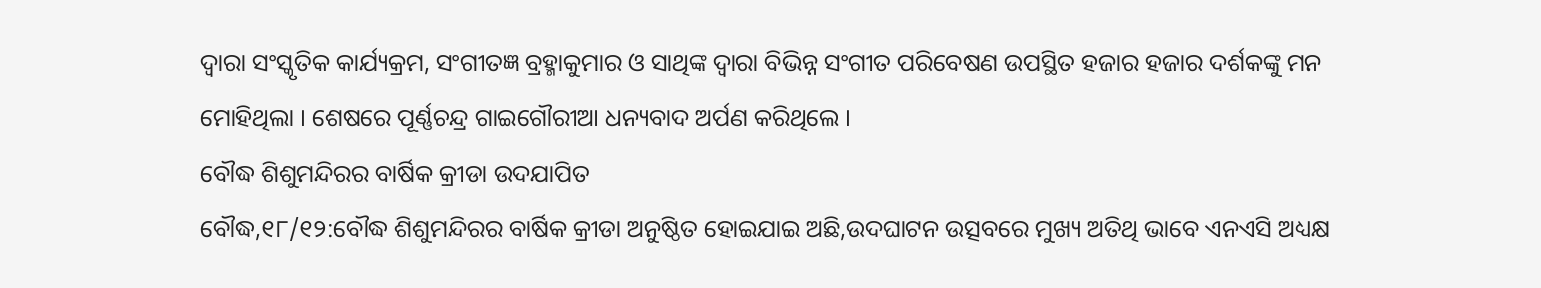ଦ୍ୱାରା ସଂସ୍କୃତିକ କାର୍ଯ୍ୟକ୍ରମ, ସଂଗୀତଜ୍ଞ ବ୍ରହ୍ମାକୁମାର ଓ ସାଥିଙ୍କ ଦ୍ୱାରା ବିଭିନ୍ନ ସଂଗୀତ ପରିବେଷଣ ଉପସ୍ଥିତ ହଜାର ହଜାର ଦର୍ଶକଙ୍କୁ ମନ ମୋହିଥିଲା । ଶେଷରେ ପୂର୍ଣ୍ଣଚନ୍ଦ୍ର ଗାଇଗୌରୀଆ ଧନ୍ୟବାଦ ଅର୍ପଣ କରିଥିଲେ ।
ବୌଦ୍ଧ ଶିଶୁମନ୍ଦିରର ବାର୍ଷିକ କ୍ରୀଡା ଉଦଯାପିତ
ବୌଦ୍ଧ,୧୮/୧୨:ବୌଦ୍ଧ ଶିଶୁମନ୍ଦିରର ବାର୍ଷିକ କ୍ରୀଡା ଅନୁଷ୍ଠିତ ହୋଇଯାଇ ଅଛି,ଉଦଘାଟନ ଉତ୍ସବରେ ମୁଖ୍ୟ ଅତିଥି ଭାବେ ଏନଏସି ଅଧ୍ୟକ୍ଷ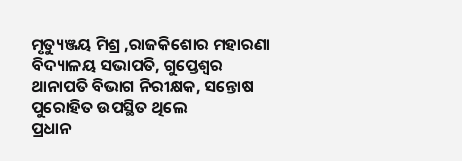ମୃତ୍ୟୁଞ୍ଜୟ ମିଶ୍ର ,ରାଜକିଶୋର ମହାରଣା ବିଦ୍ୟାଳୟ ସଭାପତି, ଗୁପ୍ତେଶ୍ୱର ଥାନାପତି ବିଭାଗ ନିରୀକ୍ଷକ, ସନ୍ତୋଷ ପୁରୋହିତ ଉପସ୍ଥିତ ଥିଲେ
ପ୍ରଧାନ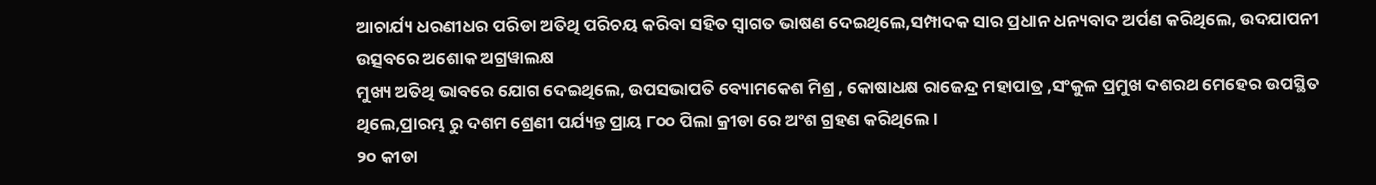ଆଚାର୍ଯ୍ୟ ଧରଣୀଧର ପରିଡା ଅତିଥି ପରିଚୟ କରିବା ସହିତ ସ୍ୱାଗତ ଭାଷଣ ଦେଇଥିଲେ,ସମ୍ପାଦକ ସାର ପ୍ରଧାନ ଧନ୍ୟବାଦ ଅର୍ପଣ କରିଥିଲେ, ଉଦଯାପନୀ ଉତ୍ସବରେ ଅଶୋକ ଅଗ୍ରୱାଲକ୍ଷ
ମୁଖ୍ୟ ଅତିଥି ଭାବରେ ଯୋଗ ଦେଇଥିଲେ, ଉପସଭାପତି ବ୍ୟୋମକେଶ ମିଶ୍ର , କୋଷାଧକ୍ଷ ରାଜେନ୍ଦ୍ର ମହାପାତ୍ର ,ସଂକୁଳ ପ୍ରମୁଖ ଦଶରଥ ମେହେର ଉପସ୍ଥିତ ଥିଲେ,ପ୍ରାରମ୍ଭ ରୁ ଦଶମ ଶ୍ରେଣୀ ପର୍ଯ୍ୟନ୍ତ ପ୍ରାୟ ୮୦୦ ପିଲା କ୍ରୀଡା ରେ ଅଂଶ ଗ୍ରହଣ କରିଥିଲେ ।
୨୦ କୀଡା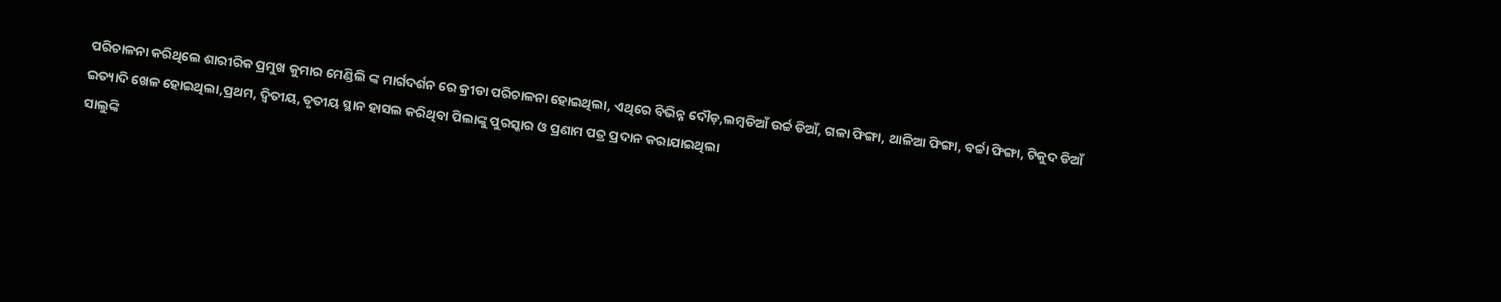ପରିଚାଳନା କରିଥିଲେ ଶାରୀରିକ ପ୍ରମୁଖ କୁମାର ମେଣ୍ଡିଲି ଙ୍କ ମାର୍ଗଦର୍ଶନ ରେ କ୍ରୀଡା ପରିଚାଳନା ହୋଇଥିଲା, ଏଥିରେ ବିଭିନ୍ନ ଦୌଡ଼,ଲମ୍ବଡିଆଁ ଉର୍ଚ୍ଚ ଡିଆଁ, ଗଳା ଫିଙ୍ଗା, ଥାଳିଆ ଫିଙ୍ଗା, ବର୍ଚ୍ଚା ଫିଙ୍ଗା, ଟିକୁଦ ଡିଆଁ ଇତ୍ୟାଦି ଖେଳ ହୋଇଥିଲା,ପ୍ରଥମ, ଦ୍ୱିତୀୟ, ତୃତୀୟ ସ୍ଥାନ ହାସଲ କରିଥିବା ପିଲାଙ୍କୁ ପୁରସ୍କାର ଓ ପ୍ରଣାମ ପତ୍ର ପ୍ରଦାନ କରାଯାଇଥିଲା
ସାଲୁଙ୍କି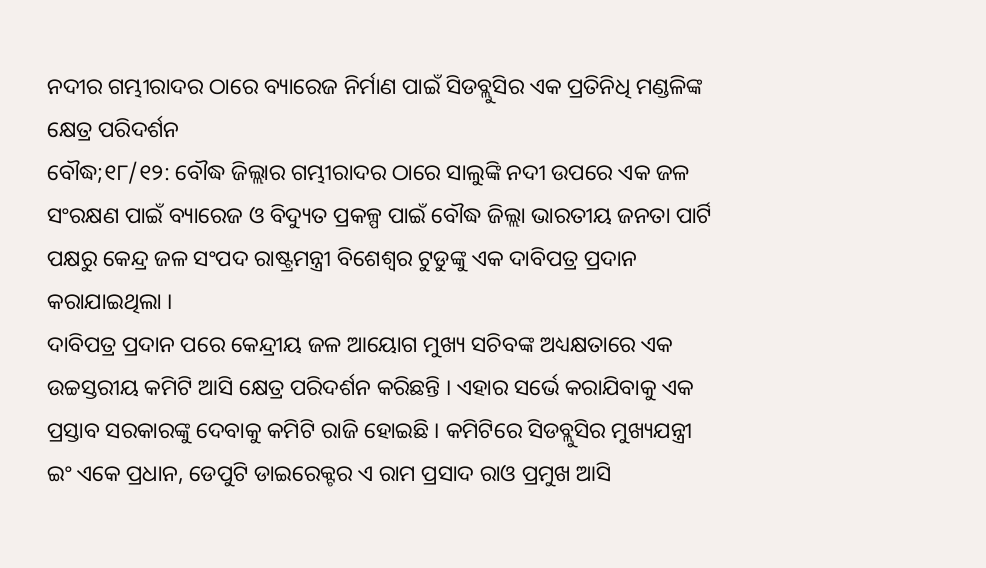ନଦୀର ଗମ୍ଭୀରାଦର ଠାରେ ବ୍ୟାରେଜ ନିର୍ମାଣ ପାଇଁ ସିଡବ୍ଲୁସିର ଏକ ପ୍ରତିନିଧି ମଣ୍ଡଳିଙ୍କ କ୍ଷେତ୍ର ପରିଦର୍ଶନ
ବୌଦ୍ଧ;୧୮/୧୨: ବୌଦ୍ଧ ଜିଲ୍ଲାର ଗମ୍ଭୀରାଦର ଠାରେ ସାଲୁଙ୍କି ନଦୀ ଉପରେ ଏକ ଜଳ ସଂରକ୍ଷଣ ପାଇଁ ବ୍ୟାରେଜ ଓ ବିଦ୍ୟୁତ ପ୍ରକଳ୍ପ ପାଇଁ ବୌଦ୍ଧ ଜିଲ୍ଲା ଭାରତୀୟ ଜନତା ପାର୍ଟି ପକ୍ଷରୁ କେନ୍ଦ୍ର ଜଳ ସଂପଦ ରାଷ୍ଟ୍ରମନ୍ତ୍ରୀ ବିଶେଶ୍ୱର ଟୁଡୁଙ୍କୁ ଏକ ଦାବିପତ୍ର ପ୍ରଦାନ କରାଯାଇଥିଲା ।
ଦାବିପତ୍ର ପ୍ରଦାନ ପରେ କେନ୍ଦ୍ରୀୟ ଜଳ ଆୟୋଗ ମୁଖ୍ୟ ସଚିବଙ୍କ ଅଧ୍ୟକ୍ଷତାରେ ଏକ ଉଚ୍ଚସ୍ତରୀୟ କମିଟି ଆସି କ୍ଷେତ୍ର ପରିଦର୍ଶନ କରିଛନ୍ତି । ଏହାର ସର୍ଭେ କରାଯିବାକୁ ଏକ ପ୍ରସ୍ତାବ ସରକାରଙ୍କୁ ଦେବାକୁ କମିଟି ରାଜି ହୋଇଛି । କମିଟିରେ ସିଡବ୍ଲୁସିର ମୁଖ୍ୟଯନ୍ତ୍ରୀ ଇଂ ଏକେ ପ୍ରଧାନ, ଡେପୁଟି ଡାଇରେକ୍ଟର ଏ ରାମ ପ୍ରସାଦ ରାଓ ପ୍ରମୁଖ ଆସି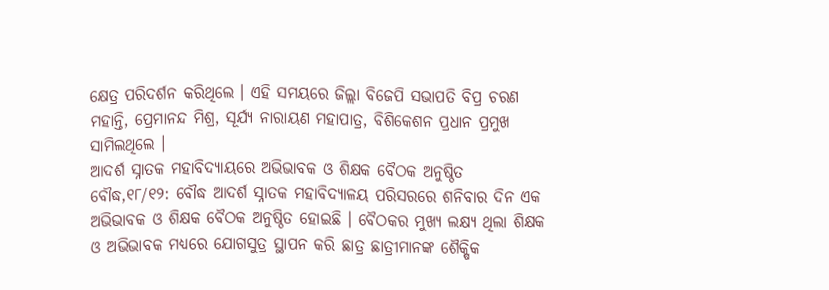କ୍ଷେତ୍ର ପରିଦର୍ଶନ କରିଥିଲେ । ଏହି ସମୟରେ ଜିଲ୍ଲା ବିଜେପି ସଭାପତି ବିପ୍ର ଚରଣ ମହାନ୍ତି, ପ୍ରେମାନନ୍ଦ ମିଶ୍ର, ସୂର୍ଯ୍ୟ ନାରାୟଣ ମହାପାତ୍ର, ବିଶିକେଶନ ପ୍ରଧାନ ପ୍ରମୁଖ ସାମିଲଥିଲେ ।
ଆଦର୍ଶ ସ୍ନାତକ ମହାବିଦ୍ୟାୟରେ ଅଭିଭାବକ ଓ ଶିକ୍ଷକ ବୈଠକ ଅନୁଷ୍ଠିତ
ବୌଦ୍ଧ,୧୮/୧୨: ବୌଦ୍ଧ ଆଦର୍ଶ ସ୍ନାତକ ମହାବିଦ୍ୟାଳୟ ପରିସରରେ ଶନିବାର ଦିନ ଏକ ଅଭିଭାବକ ଓ ଶିକ୍ଷକ ବୈଠକ ଅନୁଷ୍ଠିତ ହୋଇଛି । ବୈଠକର ମୁଖ୍ୟ ଲକ୍ଷ୍ୟ ଥିଲା ଶିକ୍ଷକ ଓ ଅଭିଭାବକ ମଧ୍ୟରେ ଯୋଗସୁତ୍ର ସ୍ଥାପନ କରି ଛାତ୍ର ଛାତ୍ରୀମାନଙ୍କ ଶୈକ୍ଷିକ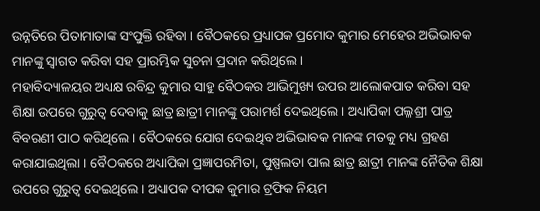ଉନ୍ନତିରେ ପିତାମାତାଙ୍କ ସଂପୁକ୍ତି ରହିବା । ବୈଠକରେ ପ୍ରଧ୍ୟାପକ ପ୍ରମୋଦ କୁମାର ମେହେର ଅଭିଭାବକ ମାନଙ୍କୁ ସ୍ୱାଗତ କରିବା ସହ ପ୍ରାରମ୍ଭିକ ସୁଚନା ପ୍ରଦାନ କରିଥିଲେ ।
ମହାବିଦ୍ୟାଳୟର ଅଧ୍ୟକ୍ଷ ରବିନ୍ଦ୍ର କୁମାର ସାହୁ ବୈଠକର ଆଭିମୁଖ୍ୟ ଉପର ଆଲୋକପାତ କରିବା ସହ ଶିକ୍ଷା ଉପରେ ଗୁରୁତ୍ୱ ଦେବାକୁ ଛାତ୍ର ଛାତ୍ରୀ ମାନଙ୍କୁ ପରାମର୍ଶ ଦେଇଥିଲେ । ଅଧ୍ୟାପିକା ପଲ୍ଳଶ୍ରୀ ପାତ୍ର ବିବରଣୀ ପାଠ କରିଥିଲେ । ବୈଠକରେ ଯୋଗ ଦେଇଥିବ ଅଭିଭାବକ ମାନଙ୍କ ମତକୁ ମଧ୍ୟ ଗ୍ରହଣ କରାଯାଇଥିଲା । ବୈଠକରେ ଅଧ୍ୟାପିକା ପ୍ରଜ୍ଞାପରମିତା, ପୁଷ୍ପଲତା ପାଲ ଛାତ୍ର ଛାତ୍ରୀ ମାନଙ୍କ ନୈତିକ ଶିକ୍ଷା ଉପରେ ଗୁରୁତ୍ୱ ଦେଇଥିଲେ । ଅଧ୍ୟାପକ ଦୀପକ କୁମାର ଟ୍ରଫିକ ନିୟମ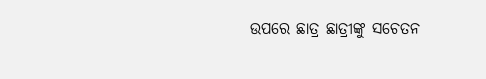ଉପରେ ଛାତ୍ର ଛାତ୍ରୀଙ୍କୁ ସଚେତନ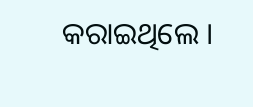କରାଇଥିଲେ ।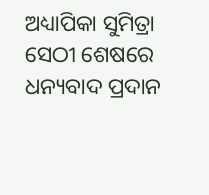ଅଧ୍ୟାପିକା ସୁମିତ୍ରା ସେଠୀ ଶେଷରେ ଧନ୍ୟବାଦ ପ୍ରଦାନ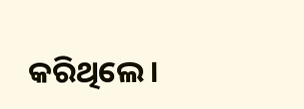କରିଥିଲେ ।